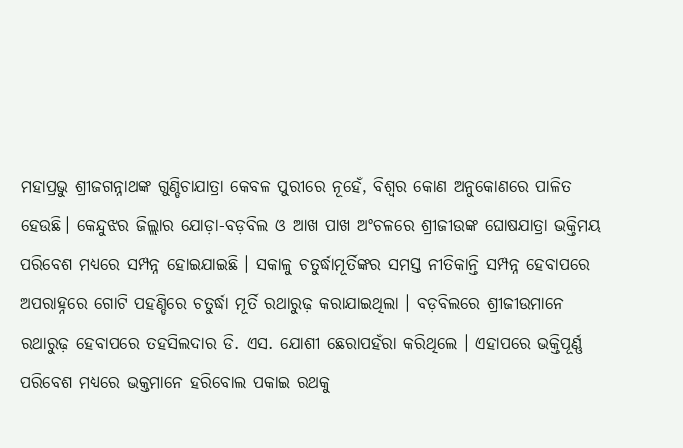ମହାପ୍ରଭୁ ଶ୍ରୀଜଗନ୍ନାଥଙ୍କ ଗୁଣ୍ଡିଚାଯାତ୍ରା କେବଳ ପୁରୀରେ ନୂହେଁ, ବିଶ୍ବର କୋଣ ଅନୁକୋଣରେ ପାଳିତ ହେଉଛି। କେନ୍ଦୁଝର ଜିଲ୍ଲାର ଯୋଡ଼ା-ବଡ଼ବିଲ ଓ ଆଖ ପାଖ ଅଂଚଳରେ ଶ୍ରୀଜୀଉଙ୍କ ଘୋଷଯାତ୍ରା ଭକ୍ତିମୟ ପରିବେଶ ମଧ୍ୟରେ ସମ୍ପନ୍ନ ହୋଇଯାଇଛି । ସକାଳୁ ଚତୁର୍ଦ୍ଧାମୂର୍ତିଙ୍କର ସମସ୍ତ ନୀତିକାନ୍ତି ସମ୍ପନ୍ନ ହେବାପରେ ଅପରାହ୍ନରେ ଗୋଟି ପହଣ୍ଡିରେ ଚତୁର୍ଦ୍ଧା ମୂର୍ତି ରଥାରୁଢ଼ କରାଯାଇଥିଲା । ବଡ଼ବିଲରେ ଶ୍ରୀଜୀଉମାନେ ରଥାରୁଢ଼ ହେବାପରେ ତହସିଲଦାର ଡି. ଏସ. ଯୋଶୀ ଛେରାପହଁରା କରିଥିଲେ । ଏହାପରେ ଭକ୍ତିପୂର୍ଣ୍ଣ ପରିବେଶ ମଧ୍ୟରେ ଭକ୍ତମାନେ ହରିବୋଲ ପକାଇ ରଥକୁ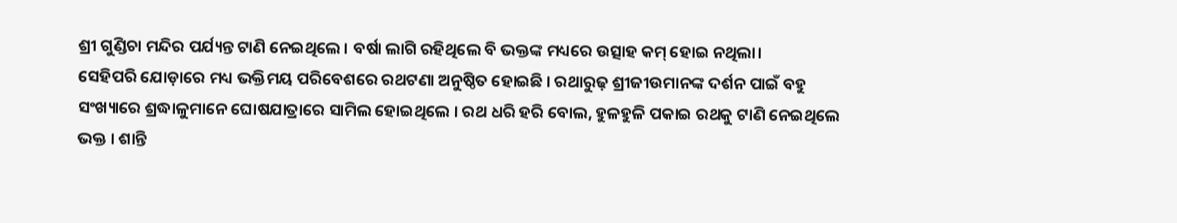ଶ୍ରୀ ଗୁଣ୍ଡିଚା ମନ୍ଦିର ପର୍ଯ୍ୟନ୍ତ ଟାଣି ନେଇଥିଲେ । ବର୍ଷା ଲାଗି ରହିଥିଲେ ବି ଭକ୍ତଙ୍କ ମଧ୍ୟରେ ଉତ୍ସାହ କମ୍ ହୋଇ ନଥିଲା।
ସେହିପରି ଯୋଡ଼ାରେ ମଧ୍ୟ ଭକ୍ତିମୟ ପରିବେଶରେ ରଥଟଣା ଅନୁଷ୍ଠିତ ହୋଇଛି । ରଥାରୁଢ଼ ଶ୍ରୀଜୀଉମାନଙ୍କ ଦର୍ଶନ ପାଇଁ ବହୁ ସଂଖ୍ୟାରେ ଶ୍ରଦ୍ଧାଳୁମାନେ ଘୋଷଯାତ୍ରାରେ ସାମିଲ ହୋଇଥିଲେ । ରଥ ଧରି ହରି ବୋଲ, ହୁଳହୁଳି ପକାଇ ରଥକୁ ଟାଣି ନେଇଥିଲେ ଭକ୍ତ । ଶାନ୍ତି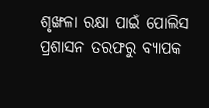ଶୃଙ୍ଖଳା ରକ୍ଷା ପାଇଁ ପୋଲିସ ପ୍ରଶାସନ ତରଫରୁ ବ୍ୟାପକ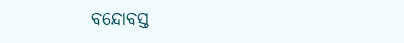ବନ୍ଦୋବସ୍ତ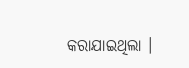କରାଯାଇଥିଲା ।